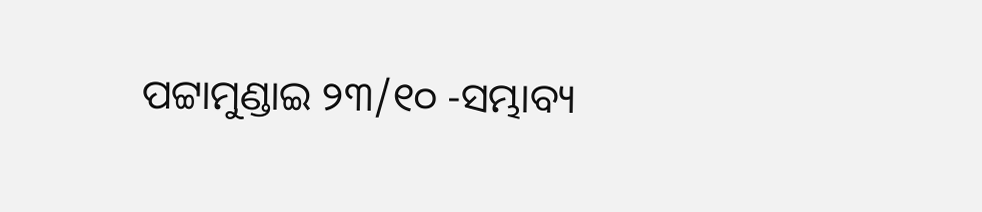ପଟ୍ଟାମୁଣ୍ଡାଇ ୨୩/୧୦ -ସମ୍ଭାବ୍ୟ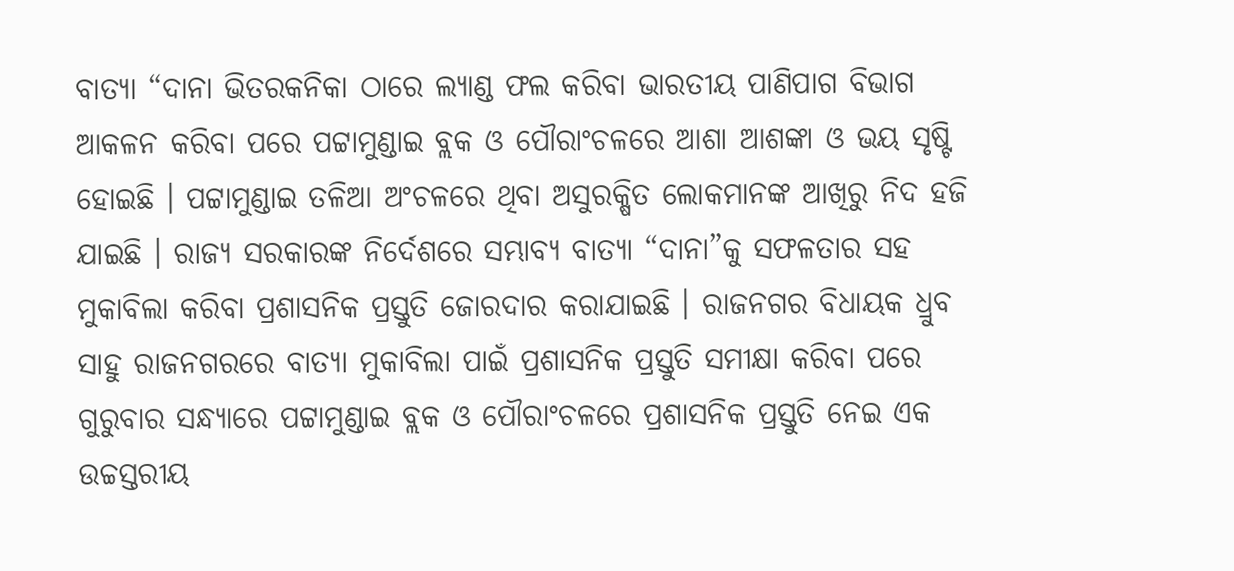ବାତ୍ୟା “ଦାନା ଭିତରକନିକା ଠାରେ ଲ୍ୟାଣ୍ଡ ଫଲ କରିବା ଭାରତୀୟ ପାଣିପାଗ ବିଭାଗ ଆକଳନ କରିବା ପରେ ପଟ୍ଟାମୁଣ୍ଡାଇ ବ୍ଲକ ଓ ପୌରାଂଚଳରେ ଆଶା ଆଶଙ୍କା ଓ ଭୟ ସୃଷ୍ଟି ହୋଇଛି । ପଟ୍ଟାମୁଣ୍ଡାଇ ତଳିଆ ଅଂଚଳରେ ଥିବା ଅସୁରକ୍ଷିତ ଲୋକମାନଙ୍କ ଆଖିରୁ ନିଦ ହଜି ଯାଇଛି । ରାଜ୍ୟ ସରକାରଙ୍କ ନିର୍ଦେଶରେ ସମ୍ଭାବ୍ୟ ବାତ୍ୟା “ଦାନା”କୁ ସଫଳତାର ସହ ମୁକାବିଲା କରିବା ପ୍ରଶାସନିକ ପ୍ରସ୍ତୁତି ଜୋରଦାର କରାଯାଇଛି । ରାଜନଗର ବିଧାୟକ ଧ୍ରୁବ ସାହୁ ରାଜନଗରରେ ବାତ୍ୟା ମୁକାବିଲା ପାଇଁ ପ୍ରଶାସନିକ ପ୍ରସ୍ତୁତି ସମୀକ୍ଷା କରିବା ପରେ ଗୁରୁବାର ସନ୍ଧ୍ୟାରେ ପଟ୍ଟାମୁଣ୍ଡାଇ ବ୍ଲକ ଓ ପୌରାଂଚଳରେ ପ୍ରଶାସନିକ ପ୍ରସ୍ତୁତି ନେଇ ଏକ ଉଚ୍ଚସ୍ତରୀୟ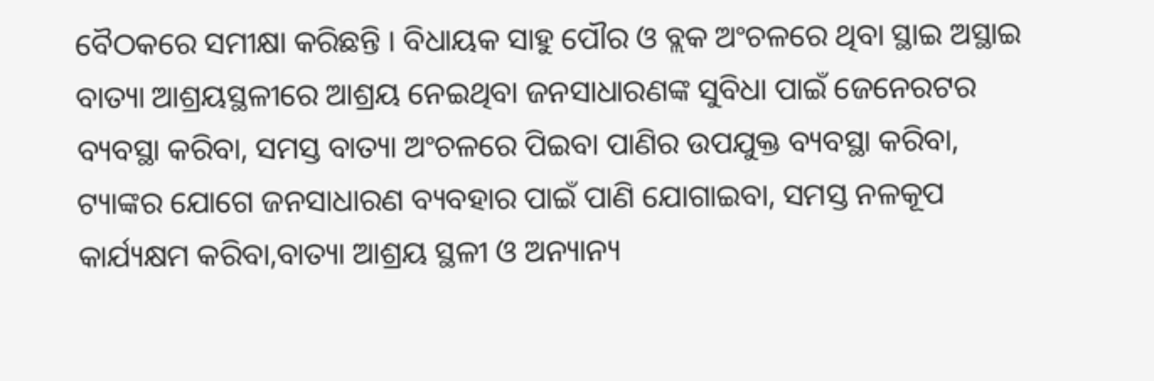ବୈଠକରେ ସମୀକ୍ଷା କରିଛନ୍ତି । ବିଧାୟକ ସାହୁ ପୌର ଓ ବ୍ଲକ ଅଂଚଳରେ ଥିବା ସ୍ଥାଇ ଅସ୍ଥାଇ ବାତ୍ୟା ଆଶ୍ରୟସ୍ଥଳୀରେ ଆଶ୍ରୟ ନେଇଥିବା ଜନସାଧାରଣଙ୍କ ସୁବିଧା ପାଇଁ ଜେନେରଟର ବ୍ୟବସ୍ଥା କରିବା, ସମସ୍ତ ବାତ୍ୟା ଅଂଚଳରେ ପିଇବା ପାଣିର ଉପଯୁକ୍ତ ବ୍ୟବସ୍ଥା କରିବା, ଟ୍ୟାଙ୍କର ଯୋଗେ ଜନସାଧାରଣ ବ୍ୟବହାର ପାଇଁ ପାଣି ଯୋଗାଇବା, ସମସ୍ତ ନଳକୂପ କାର୍ଯ୍ୟକ୍ଷମ କରିବା,ବାତ୍ୟା ଆଶ୍ରୟ ସ୍ଥଳୀ ଓ ଅନ୍ୟାନ୍ୟ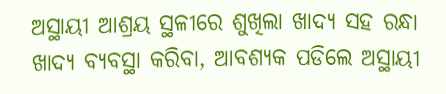ଅସ୍ଥାୟୀ ଆଶ୍ରୟ ସ୍ଥଳୀରେ ଶୁଖିଲା ଖାଦ୍ୟ ସହ ରନ୍ଧା ଖାଦ୍ୟ ବ୍ୟବସ୍ଥା କରିବା, ଆବଶ୍ୟକ ପଡିଲେ ଅସ୍ଥାୟୀ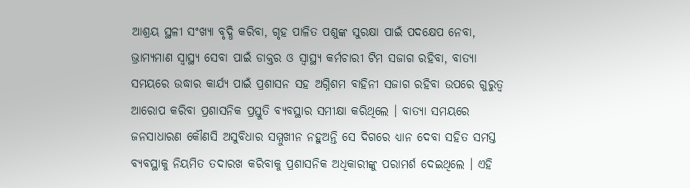ଆଶ୍ରୟ ସ୍ଥଳୀ ସଂଖ୍ୟା ବୃଦ୍ଧି କରିବା, ଗୃହ ପାଳିତ ପଶୁଙ୍କ ସୁରକ୍ଷା ପାଇଁ ପଦକ୍ଷେପ ନେବା, ଭ୍ରାମ୍ୟମାଣ ସ୍ୱାସ୍ଥ୍ୟ ସେବା ପାଇଁ ଡାକ୍ତର ଓ ସ୍ୱାସ୍ଥ୍ୟ କର୍ମଚାରୀ ଟିମ ସଜାଗ ରହିବା, ବାତ୍ୟା ସମୟରେ ଉଦ୍ଧାର କାର୍ଯ୍ୟ ପାଇଁ ପ୍ରଶାସନ ସହ ଅଗ୍ନିଶମ ବାହିନୀ ସଜାଗ ରହିବା ଉପରେ ଗୁରୁତ୍ୱ ଆରୋପ କରିବା ପ୍ରଶାସନିକ ପ୍ରସ୍ତୁତି ବ୍ୟବସ୍ଥାର ସମୀକ୍ଷା କରିଥିଲେ । ବାତ୍ୟା ସମୟରେ ଜନସାଧାରଣ କୌଣସି ଅସୁବିଧାର ସମ୍ମୁଖୀନ ନହୁଅନ୍ତି ସେ ଦିଗରେ ଧ୍ୟାନ ଦେବା ସହିତ ସମସ୍ତ ବ୍ୟବସ୍ଥାକୁ ନିୟମିତ ତଦାରଖ କରିବାକୁ ପ୍ରଶାସନିକ ଅଧିକାରୀଙ୍କୁ ପରାମର୍ଶ ଦେଇଥିଲେ । ଏହି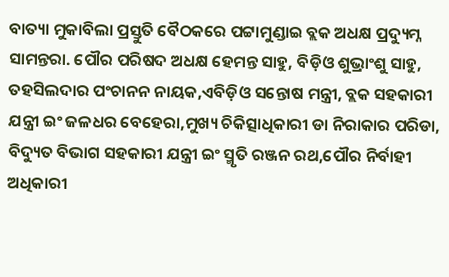ବାତ୍ୟା ମୁକାବିଲା ପ୍ରସ୍ତୁତି ବୈଠକରେ ପଟ୍ଟାମୁଣ୍ଡାଇ ବ୍ଲକ ଅଧକ୍ଷ ପ୍ରଦ୍ୟୁମ୍ନ ସାମନ୍ତରା. ପୌର ପରିଷଦ ଅଧକ୍ଷ ହେମନ୍ତ ସାହୁ, ବିଡ଼ିଓ ଶୁଭ୍ରାଂଶୁ ସାହୁ, ତହସିଲଦାର ପଂଚାନନ ନାୟକ,ଏବିଡ଼ିଓ ସନ୍ତୋଷ ମନ୍ତ୍ରୀ, ବ୍ଲକ ସହକାରୀ ଯନ୍ତ୍ରୀ ଇଂ ଜଳଧର ବେହେରା,ମୁଖ୍ୟ ଚିକିତ୍ସାଧିକାରୀ ଡା ନିରାକାର ପରିଡା, ବିଦ୍ୟୁତ ବିଭାଗ ସହକାରୀ ଯନ୍ତ୍ରୀ ଇଂ ସ୍ମୃତି ରଞ୍ଜନ ରଥ,ପୌର ନିର୍ବାହୀ ଅଧିକାରୀ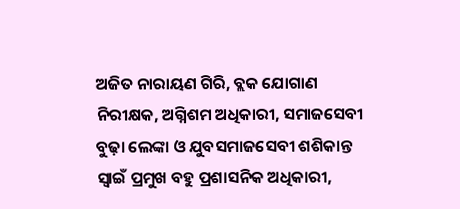ଅଜିତ ନାରାୟଣ ଗିରି, ବ୍ଲକ ଯୋଗାଣ ନିରୀକ୍ଷକ, ଅଗ୍ନିଶମ ଅଧିକାରୀ, ସମାଜସେବୀ ବୁଢ଼ା ଲେଙ୍କା ଓ ଯୁବସମାଜସେବୀ ଶଶିକାନ୍ତ ସ୍ୱାଇଁ ପ୍ରମୁଖ ବହୁ ପ୍ରଶାସନିକ ଅଧିକାରୀ,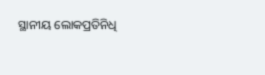ସ୍ଥାନୀୟ ଲୋକପ୍ରତିନିଧି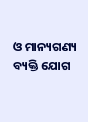ଓ ମାନ୍ୟଗଣ୍ୟ ବ୍ୟକ୍ତି ଯୋଗ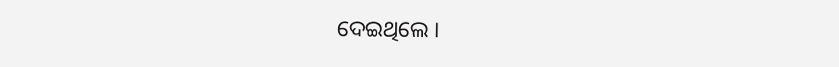ଦେଇଥିଲେ ।